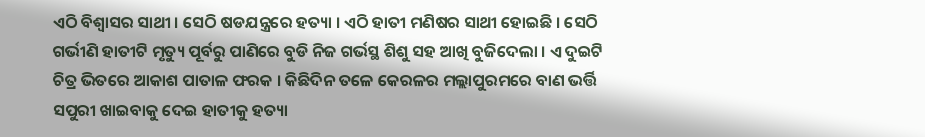ଏଠି ବିଶ୍ୱାସର ସାଥୀ । ସେଠି ଷଡଯନ୍ତ୍ରରେ ହତ୍ୟା । ଏଠି ହାତୀ ମଣିଷର ସାଥୀ ହୋଇଛି । ସେଠି ଗର୍ଭୀଣି ହାତୀଟି ମୃତ୍ୟୁ ପୂର୍ବରୁ ପାଣିରେ ବୁଡି ନିଜ ଗର୍ଭସ୍ଥ ଶିଶୁ ସହ ଆଖି ବୁଜିଦେଲା । ଏ ଦୁଇଟି ଚିତ୍ର ଭିତରେ ଆକାଶ ପାତାଳ ଫରକ । କିଛିଦିନ ତଳେ କେରଳର ମଲ୍ଲାପୁରମରେ ବାଣ ଭର୍ତ୍ତି ସପୁରୀ ଖାଇବାକୁ ଦେଇ ହାତୀକୁ ହତ୍ୟା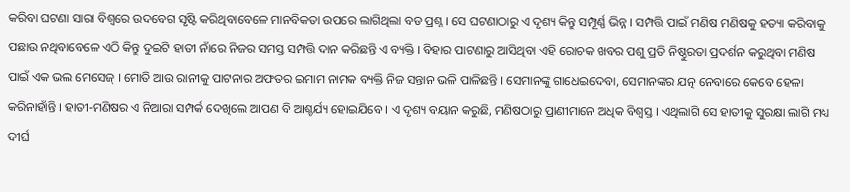କରିବା ଘଟଣା ସାରା ବିଶ୍ୱରେ ଉଦବେଗ ସୃଷ୍ଟି କରିଥିବାବେଳେ ମାନବିକତା ଉପରେ ଲାଗିଥିଲା ବଡ ପ୍ରଶ୍ନ । ସେ ଘଟଣାଠାରୁ ଏ ଦୃଶ୍ୟ କିନ୍ତୁ ସମ୍ପୂର୍ଣ୍ଣ ଭିନ୍ନ । ସମ୍ପତ୍ତି ପାଇଁ ମଣିଷ ମଣିଷକୁ ହତ୍ୟା କରିବାକୁ ପଛାଉ ନଥିବାବେଳେ ଏଠି କିନ୍ତୁ ଦୁଇଟି ହାତୀ ନାଁରେ ନିଜର ସମସ୍ତ ସମ୍ପତ୍ତି ଦାନ କରିଛନ୍ତି ଏ ବ୍ୟକ୍ତି । ବିହାର ପାଟଣାରୁ ଆସିଥିବା ଏହି ରୋଚକ ଖବର ପଶୁ ପ୍ରତି ନିଷ୍ଠୁରତା ପ୍ରଦର୍ଶନ କରୁଥିବା ମଣିଷ ପାଇଁ ଏକ ଭଲ ମେସେଜ୍ । ମୋତି ଆଉ ରାନୀକୁ ପାଟନାର ଅଫତର ଇମାମ ନାମକ ବ୍ୟକ୍ତି ନିଜ ସନ୍ତାନ ଭଳି ପାଳିଛନ୍ତି । ସେମାନଙ୍କୁ ଗାଧେଇଦେବା, ସେମାନଙ୍କର ଯତ୍ନ ନେବାରେ କେବେ ହେଳା କରିନାହାଁନ୍ତି । ହାତୀ-ମଣିଷର ଏ ନିଆରା ସମ୍ପର୍କ ଦେଖିଲେ ଆପଣ ବି ଆଶ୍ଚର୍ଯ୍ୟ ହୋଇଯିବେ । ଏ ଦୃଶ୍ୟ ବୟାନ କରୁଛି, ମଣିଷଠାରୁ ପ୍ରାଣୀମାନେ ଅଧିକ ବିଶ୍ୱସ୍ତ । ଏଥିଲାଗି ସେ ହାତୀକୁ ସୁରକ୍ଷା ଲାଗି ମଧ୍ୟ ଦୀର୍ଘ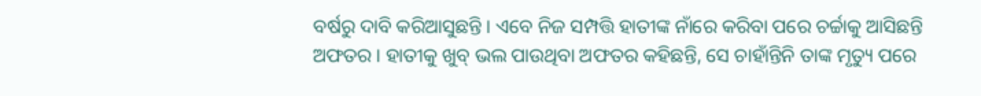ବର୍ଷରୁ ଦାବି କରିଆସୁଛନ୍ତି । ଏବେ ନିଜ ସମ୍ପତ୍ତି ହାତୀଙ୍କ ନାଁରେ କରିବା ପରେ ଚର୍ଚ୍ଚାକୁ ଆସିଛନ୍ତି ଅଫତର । ହାତୀକୁ ଖୁବ୍ ଭଲ ପାଉଥିବା ଅଫତର କହିଛନ୍ତି, ସେ ଚାହାଁନ୍ତିନି ତାଙ୍କ ମୃତ୍ୟୁ ପରେ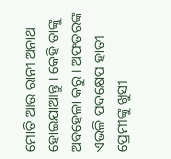ମୋତି ଆଉ ରାନୀ ଅନାଥ ହୋଇଯାଆନ୍ତୁ । କେହି ତାଙ୍କୁ ଅବହେଳା କରୁ । ଅଫତରଙ୍କ ଏଭଳି ପଦକ୍ଷେପ ହାତୀ ପ୍ରେମୀଙ୍କୁ ଖୁସୀ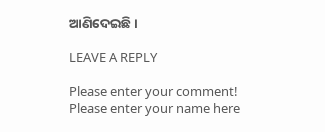ଆଣିଦେଇଛି ।

LEAVE A REPLY

Please enter your comment!
Please enter your name here